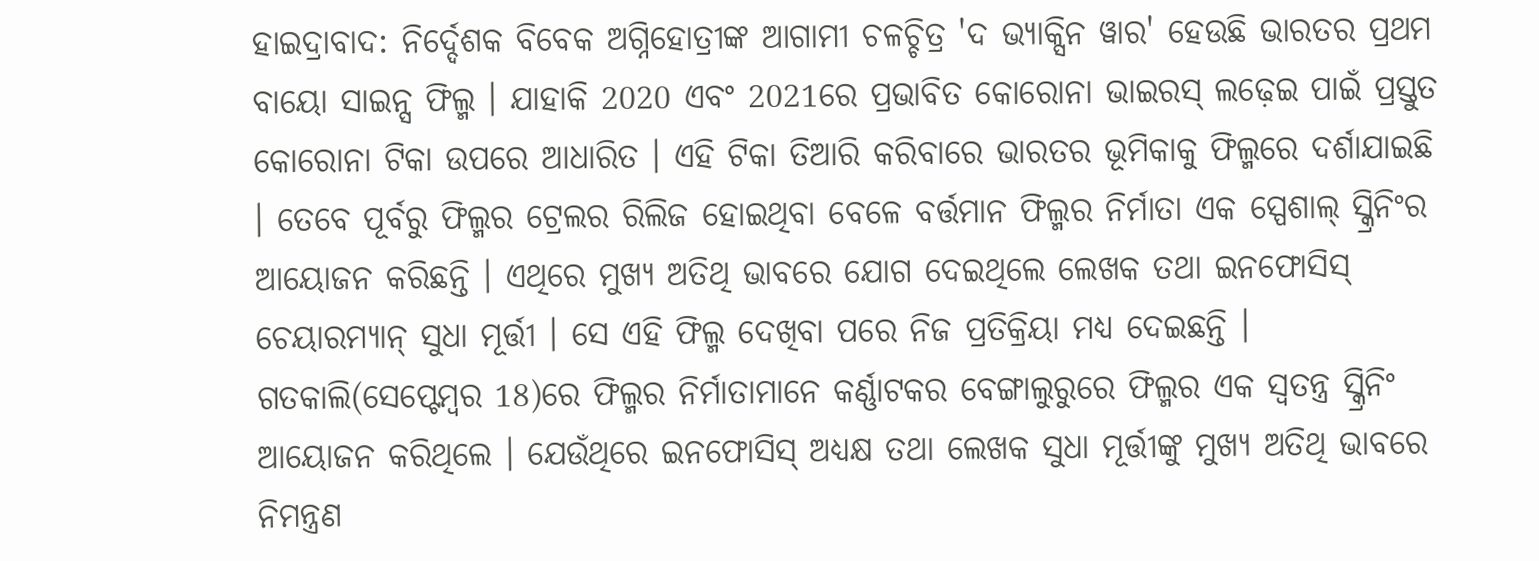ହାଇଦ୍ରାବାଦ: ନିର୍ଦ୍ଦେଶକ ବିବେକ ଅଗ୍ନିହୋତ୍ରୀଙ୍କ ଆଗାମୀ ଚଳଚ୍ଚିତ୍ର 'ଦ ଭ୍ୟାକ୍ସିନ ୱାର' ହେଉଛି ଭାରତର ପ୍ରଥମ ବାୟୋ ସାଇନ୍ସ ଫିଲ୍ମ । ଯାହାକି 2020 ଏବଂ 2021ରେ ପ୍ରଭାବିତ କୋରୋନା ଭାଇରସ୍ ଲଢ଼େଇ ପାଇଁ ପ୍ରସ୍ତୁତ କୋରୋନା ଟିକା ଉପରେ ଆଧାରିତ । ଏହି ଟିକା ତିଆରି କରିବାରେ ଭାରତର ଭୂମିକାକୁ ଫିଲ୍ମରେ ଦର୍ଶାଯାଇଛି । ତେବେ ପୂର୍ବରୁ ଫିଲ୍ମର ଟ୍ରେଲର ରିଲିଜ ହୋଇଥିବା ବେଳେ ବର୍ତ୍ତମାନ ଫିଲ୍ମର ନିର୍ମାତା ଏକ ସ୍ପେଶାଲ୍ ସ୍କ୍ରିନିଂର ଆୟୋଜନ କରିଛନ୍ତି । ଏଥିରେ ମୁଖ୍ୟ ଅତିଥି ଭାବରେ ଯୋଗ ଦେଇଥିଲେ ଲେଖକ ତଥା ଇନଫୋସିସ୍ ଚେୟାରମ୍ୟାନ୍ ସୁଧା ମୂର୍ତ୍ତୀ । ସେ ଏହି ଫିଲ୍ମ ଦେଖିବା ପରେ ନିଜ ପ୍ରତିକ୍ରିୟା ମଧ୍ୟ ଦେଇଛନ୍ତି ।
ଗତକାଲି(ସେପ୍ଟେମ୍ବର 18)ରେ ଫିଲ୍ମର ନିର୍ମାତାମାନେ କର୍ଣ୍ଣାଟକର ବେଙ୍ଗାଲୁରୁରେ ଫିଲ୍ମର ଏକ ସ୍ୱତନ୍ତ୍ର ସ୍କ୍ରିନିଂ ଆୟୋଜନ କରିଥିଲେ । ଯେଉଁଥିରେ ଇନଫୋସିସ୍ ଅଧ୍ୟକ୍ଷ ତଥା ଲେଖକ ସୁଧା ମୂର୍ତ୍ତୀଙ୍କୁ ମୁଖ୍ୟ ଅତିଥି ଭାବରେ ନିମନ୍ତ୍ରଣ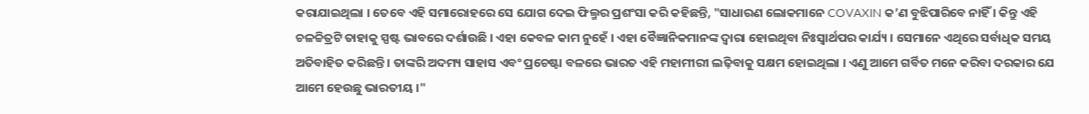କରାଯାଇଥିଲା । ତେବେ ଏହି ସମାରୋହରେ ସେ ଯୋଗ ଦେଇ ଫିଲ୍ମର ପ୍ରଶଂସା କରି କହିଛନ୍ତି, "ସାଧାରଣ ଲୋକମାନେ COVAXIN କ’ଣ ବୁଝିପାରିବେ ନାହିଁ । କିନ୍ତୁ ଏହି ଚଳଚ୍ଚିତ୍ରଟି ତାହାକୁ ସ୍ପଷ୍ଟ ଭାବରେ ଦର୍ଶାଉଛି । ଏହା କେବଳ କାମ ନୁହେଁ । ଏହା ବୈଜ୍ଞାନିକମାନଙ୍କ ଦ୍ବାରା ହୋଇଥିବା ନିଃସ୍ୱାର୍ଥପର କାର୍ଯ୍ୟ । ସେମାନେ ଏଥିରେ ସର୍ବାଧିକ ସମୟ ଅତିବାହିତ କରିଛନ୍ତି । ତାଙ୍କରି ଅଦମ୍ୟ ସାହାସ ଏବଂ ପ୍ରଚେଷ୍ଟା ବଳରେ ଭାରତ ଏହି ମହାମୀରୀ ଲଢ଼ିବାକୁ ସକ୍ଷମ ହୋଇଥିଲା । ଏଣୁ ଆମେ ଗର୍ବିତ ମନେ କରିବା ଦରକାର ଯେ ଆମେ ହେଉଛୁ ଭାରତୀୟ ।"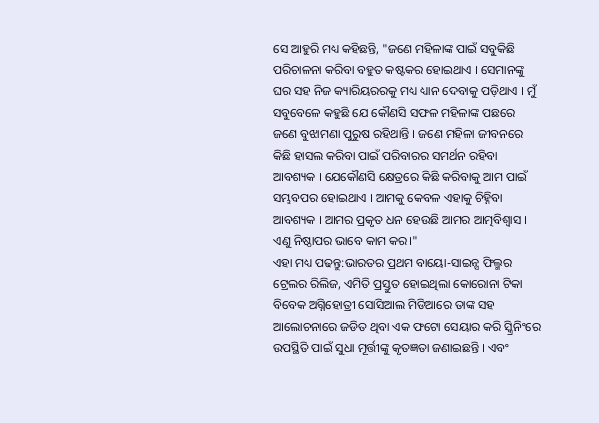ସେ ଆହୁରି ମଧ୍ୟ କହିଛନ୍ତି, "ଜଣେ ମହିଳାଙ୍କ ପାଇଁ ସବୁକିଛି ପରିଚାଳନା କରିବା ବହୁତ କଷ୍ଟକର ହୋଇଥାଏ । ସେମାନଙ୍କୁ ଘର ସହ ନିଜ କ୍ୟାରିୟରରକୁ ମଧ୍ୟ ଧ୍ୟାନ ଦେବାକୁ ପଡ଼ିଥାଏ । ମୁଁ ସବୁବେଳେ କହୁଛି ଯେ କୌଣସି ସଫଳ ମହିଳାଙ୍କ ପଛରେ ଜଣେ ବୁଝାମଣା ପୁରୁଷ ରହିଥାନ୍ତି । ଜଣେ ମହିଳା ଜୀବନରେ କିଛି ହାସଲ କରିବା ପାଇଁ ପରିବାରର ସମର୍ଥନ ରହିବା ଆବଶ୍ୟକ । ଯେକୌଣସି କ୍ଷେତ୍ରରେ କିଛି କରିବାକୁ ଆମ ପାଇଁ ସମ୍ଭବପର ହୋଇଥାଏ । ଆମକୁ କେବଳ ଏହାକୁ ଚିହ୍ନିବା ଆବଶ୍ୟକ । ଆମର ପ୍ରକୃତ ଧନ ହେଉଛି ଆମର ଆତ୍ମବିଶ୍ୱାସ । ଏଣୁ ନିଷ୍ଠାପର ଭାବେ କାମ କର।"
ଏହା ମଧ୍ୟ ପଢନ୍ତୁ:ଭାରତର ପ୍ରଥମ ବାୟୋ-ସାଇନ୍ସ ଫିଲ୍ମର ଟ୍ରେଲର ରିଲିଜ, ଏମିତି ପ୍ରସ୍ତୁତ ହୋଇଥିଲା କୋରୋନା ଟିକା
ବିବେକ ଅଗ୍ନିହୋତ୍ରୀ ସୋସିଆଲ ମିଡିଆରେ ତାଙ୍କ ସହ ଆଲୋଚନାରେ ଜଡିତ ଥିବା ଏକ ଫଟୋ ସେୟାର କରି ସ୍କ୍ରିନିଂରେ ଉପସ୍ଥିତି ପାଇଁ ସୁଧା ମୂର୍ତ୍ତୀଙ୍କୁ କୃତଜ୍ଞତା ଜଣାଇଛନ୍ତି । ଏବଂ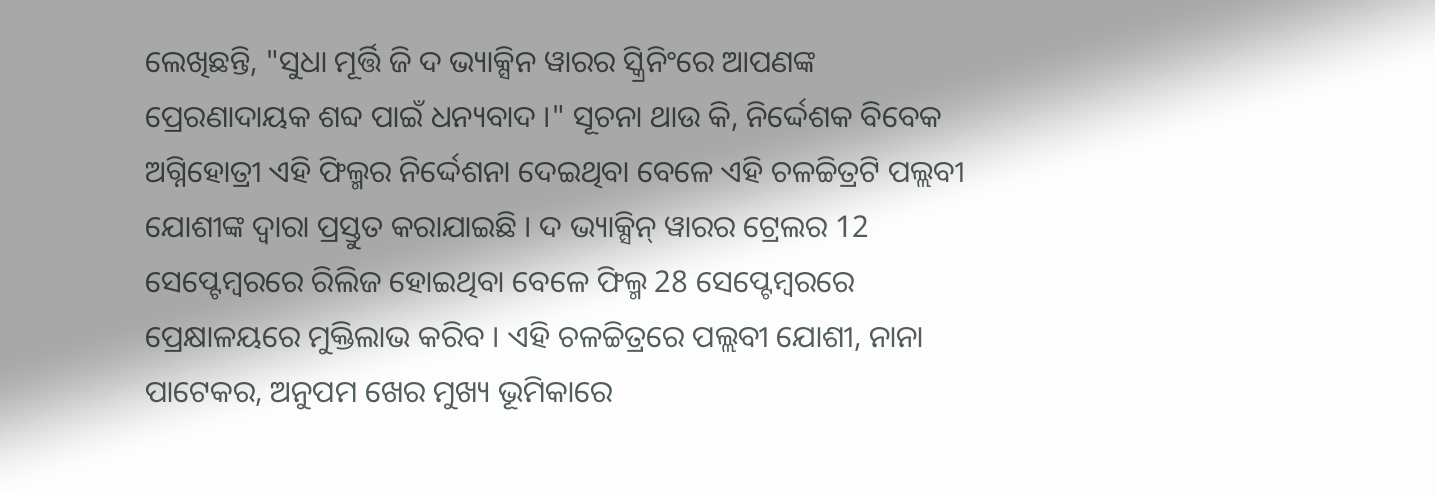ଲେଖିଛନ୍ତି, "ସୁଧା ମୂର୍ତ୍ତି ଜି ଦ ଭ୍ୟାକ୍ସିନ ୱାରର ସ୍କ୍ରିନିଂରେ ଆପଣଙ୍କ ପ୍ରେରଣାଦାୟକ ଶବ୍ଦ ପାଇଁ ଧନ୍ୟବାଦ ।" ସୂଚନା ଥାଉ କି, ନିର୍ଦ୍ଦେଶକ ବିବେକ ଅଗ୍ନିହୋତ୍ରୀ ଏହି ଫିଲ୍ମର ନିର୍ଦ୍ଦେଶନା ଦେଇଥିବା ବେଳେ ଏହି ଚଳଚ୍ଚିତ୍ରଟି ପଲ୍ଲବୀ ଯୋଶୀଙ୍କ ଦ୍ୱାରା ପ୍ରସ୍ତୁତ କରାଯାଇଛି । ଦ ଭ୍ୟାକ୍ସିନ୍ ୱାରର ଟ୍ରେଲର 12 ସେପ୍ଟେମ୍ବରରେ ରିଲିଜ ହୋଇଥିବା ବେଳେ ଫିଲ୍ମ 28 ସେପ୍ଟେମ୍ବରରେ ପ୍ରେକ୍ଷାଳୟରେ ମୁକ୍ତିଲାଭ କରିବ । ଏହି ଚଳଚ୍ଚିତ୍ରରେ ପଲ୍ଲବୀ ଯୋଶୀ, ନାନା ପାଟେକର, ଅନୁପମ ଖେର ମୁଖ୍ୟ ଭୂମିକାରେ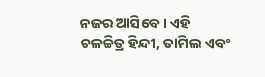ନଜର ଆସିବେ । ଏହି ଚଳଚ୍ଚିତ୍ର ହିନ୍ଦୀ, ତାମିଲ ଏବଂ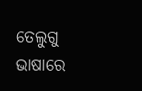ତେଲୁଗୁ ଭାଷାରେ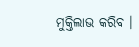ମୁକ୍ତିଲାଭ କରିବ ।